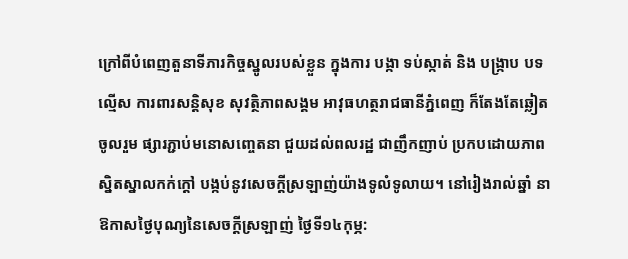ក្រៅពីបំពេញតួនាទីភារកិច្ចស្នូលរបស់ខ្លួន ក្នុងការ បង្កា ទប់ស្កាត់ និង បង្ក្រាប បទល្មើស ការពារសន្តិសុខ សុវត្ថិភាពសង្គម អាវុធហត្ថរាជធានីភ្នំពេញ ក៏តែងតែឆ្លៀតចូលរួម ផ្សារភ្ជាប់មនោសញ្ចេតនា ជួយដល់ពលរដ្ឋ ជាញឹកញាប់ ប្រកបដោយភាព ស្និតស្នាលកក់ក្តៅ បង្កប់នូវសេចក្តីស្រឡាញ់យ៉ាងទូលំទូលាយ។ នៅរៀងរាល់ឆ្នាំ នាឱកាសថ្ងៃបុណ្យនៃសេចក្ដីស្រឡាញ់ ថ្ងៃទី១៤កុម្ភ: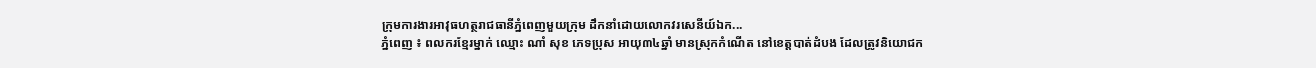ក្រុមការងារអាវុធហត្ថរាជធានីភ្នំពេញមួយក្រុម ដឹកនាំដោយលោកវរសេនីយ៍ឯក...
ភ្នំពេញ ៖ ពលករខ្មែរម្នាក់ ឈ្មោះ ណាំ សុខ ភេទប្រុស អាយុ៣៤ឆ្នាំ មានស្រុកកំណើត នៅខេត្តបាត់ដំបង ដែលត្រូវនិយោជក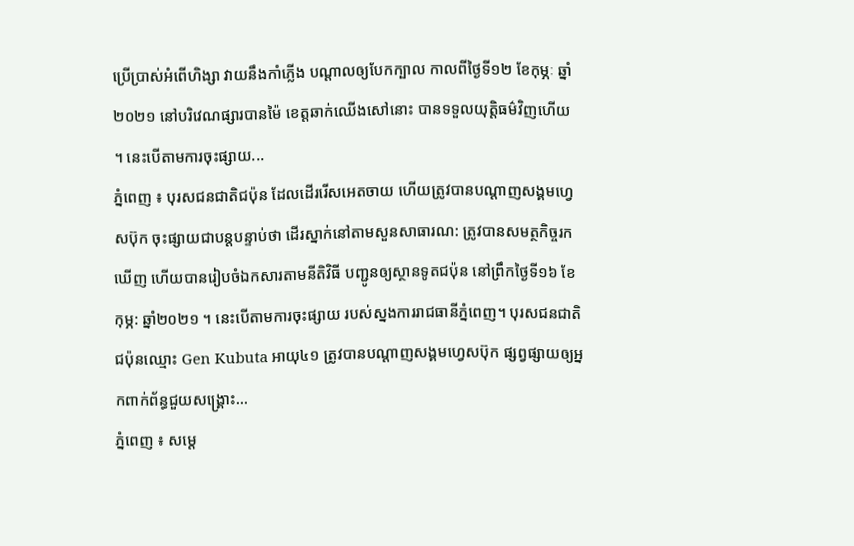ប្រើប្រាស់អំពើហិង្សា វាយនឹងកាំភ្លើង បណ្តាលឲ្យបែកក្បាល កាលពីថ្ងៃទី១២ ខែកុម្ភៈ ឆ្នាំ២០២១ នៅបរិវេណផ្សារបានម៉ៃ ខេត្តឆាក់ឈើងសៅនោះ បានទទួលយុត្តិធម៌វិញហើយ ។ នេះបើតាមការចុះផ្សាយ...
ភ្នំពេញ ៖ បុរសជនជាតិជប៉ុន ដែលដើររើសអេតចាយ ហើយត្រូវបានបណ្តាញសង្គមហ្វេសប៊ុក ចុះផ្សាយជាបន្តបន្ទាប់ថា ដើរស្នាក់នៅតាមសួនសាធារណ: ត្រូវបានសមត្ថកិច្ចរកឃើញ ហើយបានរៀបចំឯកសារតាមនីតិវិធី បញ្ជូនឲ្យស្ថានទូតជប៉ុន នៅព្រឹកថ្ងៃទី១៦ ខែកុម្ភ: ឆ្នាំ២០២១ ។ នេះបើតាមការចុះផ្សាយ របស់ស្នងការរាជធានីភ្នំពេញ។ បុរសជនជាតិជប៉ុនឈ្មោះ Gen Kubuta អាយុ៤១ ត្រូវបានបណ្តាញសង្គមហ្វេសប៊ុក ផ្សព្វផ្សាយឲ្យអ្នកពាក់ព័ន្ធជួយសង្រ្គោះ...
ភ្នំពេញ ៖ សម្តេ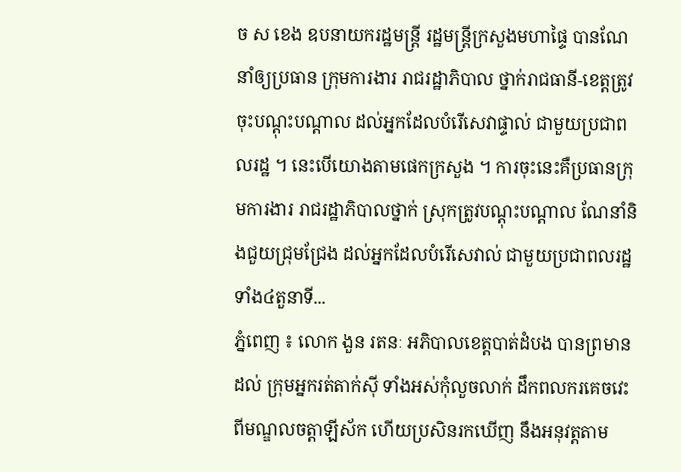ច ស ខេង ឧបនាយករដ្ឋមន្រ្តី រដ្ឋមន្រ្តីក្រសួងមហាផ្ទៃ បានណែនាំឲ្យប្រធាន ក្រុមការងារ រាជរដ្ឋាភិបាល ថ្នាក់រាជធានី-ខេត្តត្រូវចុះបណ្តុះបណ្តាល ដល់អ្នកដែលបំរើសេវាផ្ទាល់ ជាមួយប្រជាពលរដ្ឋ ។ នេះបើយោងតាមផេកក្រសួង ។ ការចុះនេះគឺប្រធានក្រុមការងារ រាជរដ្ឋាភិបាលថ្នាក់ ស្រុកត្រូវបណ្តុះបណ្តាល ណែនាំនិងជួយជ្រុមជ្រែង ដល់អ្នកដែលបំរើសេវាល់ ជាមួយប្រជាពលរដ្ឋទាំង៤តួនាទី...
ភ្នំពេញ ៖ លោក ងួន រតនៈ អភិបាលខេត្តបាត់ដំបង បានព្រមានដល់ ក្រុមអ្នករត់តាក់ស៊ី ទាំងអស់កុំលួចលាក់ ដឹកពលករគេចវេះ ពីមណ្ឌលចត្តាឡីស័ក ហើយប្រសិនរកឃើញ នឹងអនុវត្តតាម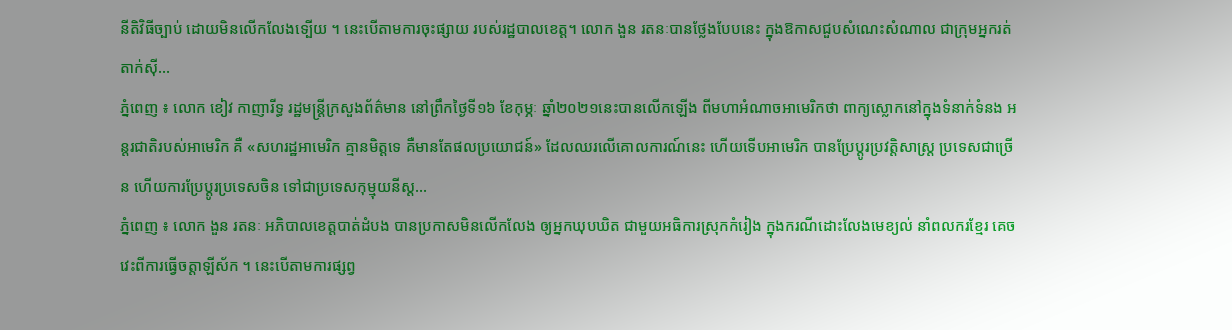នីតិវិធីច្បាប់ ដោយមិនលើកលែងទ្បើយ ។ នេះបើតាមការចុះផ្សាយ របស់រដ្ឋបាលខេត្ត។ លោក ងួន រតនៈបានថ្លែងបែបនេះ ក្នុងឱកាសជួបសំណេះសំណាល ជាក្រុមអ្នករត់តាក់ស៊ី...
ភ្នំពេញ ៖ លោក ខៀវ កាញារីទ្ធ រដ្ឋមន្រ្តីក្រសួងព័ត៌មាន នៅព្រឹកថ្ងៃទី១៦ ខែកុម្ភៈ ឆ្នាំ២០២១នេះបានលើកឡើង ពីមហាអំណាចអាមេរិកថា ពាក្យស្លោកនៅក្នុងទំនាក់ទំនង អន្តរជាតិរបស់អាមេរិក គឺ «សហរដ្ឋអាមេរិក គ្មានមិត្តទេ គឺមានតែផលប្រយោជន៍» ដែលឈរលើគោលការណ៍នេះ ហើយទើបអាមេរិក បានប្រែប្តូរប្រវត្តិសាស្ត្រ ប្រទេសជាច្រើន ហើយការប្រែប្តូរប្រទេសចិន ទៅជាប្រទេសកុម្មុយនីស្ត...
ភ្នំពេញ ៖ លោក ងួន រតនៈ អភិបាលខេត្តបាត់ដំបង បានប្រកាសមិនលើកលែង ឲ្យអ្នកឃុបឃិត ជាមួយអធិការស្រុកកំរៀង ក្នុងករណីដោះលែងមេខ្យល់ នាំពលករខ្មែរ គេចវេះពីការធ្វើចត្តាឡីស័ក ។ នេះបើតាមការផ្សព្វ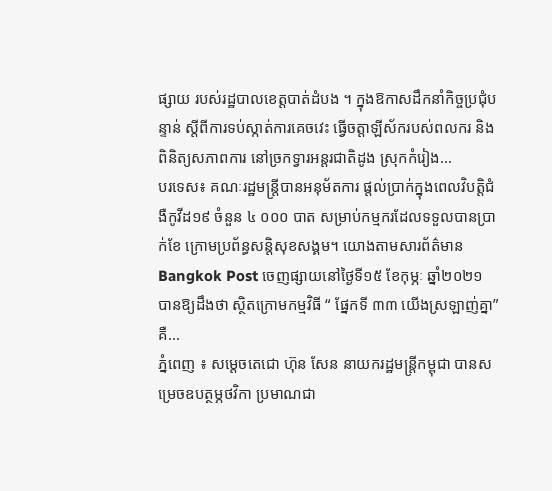ផ្សាយ របស់រដ្ឋបាលខេត្តបាត់ដំបង ។ ក្នុងឱកាសដឹកនាំកិច្ចប្រជុំបន្ទាន់ ស្តីពីការទប់ស្កាត់ការគេចវេះ ធ្វើចត្តាឡីស័ករបស់ពលករ និងពិនិត្យសភាពការ នៅច្រកទ្វារអន្តរជាតិដូង ស្រុកកំរៀង...
បរទេស៖ គណៈរដ្ឋមន្រ្តីបានអនុម័តការ ផ្តល់ប្រាក់ក្នុងពេលវិបត្តិជំងឺកូវីដ១៩ ចំនួន ៤ ០០០ បាត សម្រាប់កម្មករដែលទទួលបានប្រាក់ខែ ក្រោមប្រព័ន្ធសន្តិសុខសង្គម។ យោងតាមសារព័ត៌មាន Bangkok Post ចេញផ្សាយនៅថ្ងៃទី១៥ ខែកុម្ភៈ ឆ្នាំ២០២១ បានឱ្យដឹងថា ស្ថិតក្រោមកម្មវិធី “ ផ្នែកទី ៣៣ យើងស្រឡាញ់គ្នា” គឺ...
ភ្នំពេញ ៖ សម្តេចតេជោ ហ៊ុន សែន នាយករដ្ឋមន្ត្រីកម្ពុជា បានសម្រេចឧបត្ថម្ភថវិកា ប្រមាណជា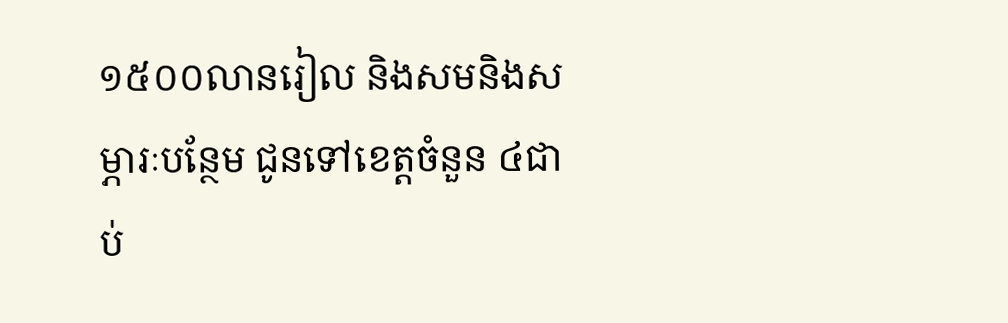១៥០០លានរៀល និងសមនិងសម្ភារៈបន្ថែម ជូនទៅខេត្តចំនួន ៤ជាប់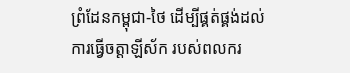ព្រំដែនកម្ពុជា-ថៃ ដើម្បីផ្គត់ផ្គង់ដល់ការធ្វើចត្តាឡីស័ក របស់ពលករ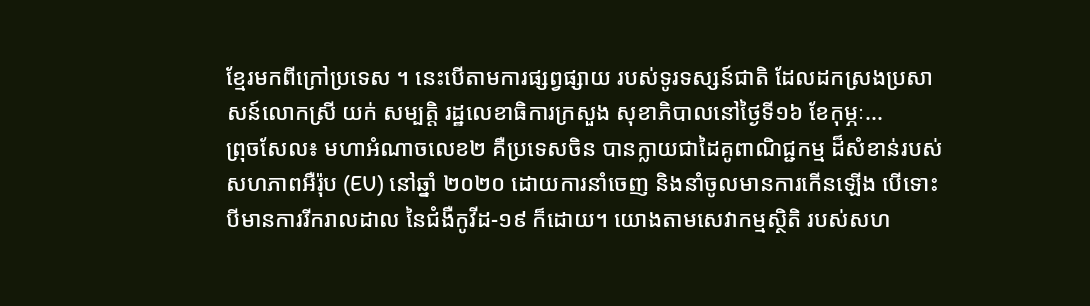ខ្មែរមកពីក្រៅប្រទេស ។ នេះបើតាមការផ្សព្វផ្សាយ របស់ទូរទស្សន៍ជាតិ ដែលដកស្រងប្រសាសន៍លោកស្រី យក់ សម្បត្តិ រដ្ឋលេខាធិការក្រសួង សុខាភិបាលនៅថ្ងៃទី១៦ ខែកុម្ភៈ...
ព្រុចសែល៖ មហាអំណាចលេខ២ គឺប្រទេសចិន បានក្លាយជាដៃគូពាណិជ្ជកម្ម ដ៏សំខាន់របស់សហភាពអឺរ៉ុប (EU) នៅឆ្នាំ ២០២០ ដោយការនាំចេញ និងនាំចូលមានការកើនឡើង បើទោះបីមានការរីករាលដាល នៃជំងឺកូវីដ-១៩ ក៏ដោយ។ យោងតាមសេវាកម្មស្ថិតិ របស់សហ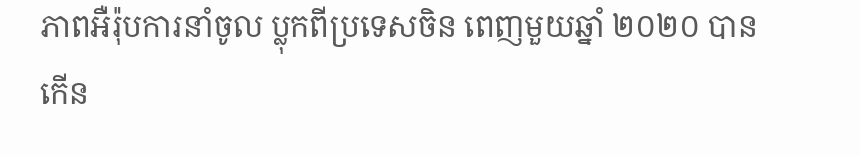ភាពអឺរ៉ុបការនាំចូល ប្លុកពីប្រទេសចិន ពេញមួយឆ្នាំ ២០២០ បានកើន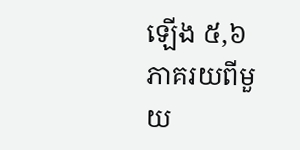ឡើង ៥,៦ ភាគរយពីមួយ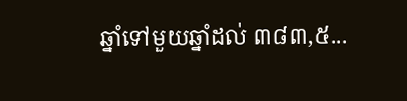ឆ្នាំទៅមួយឆ្នាំដល់ ៣៨៣,៥...